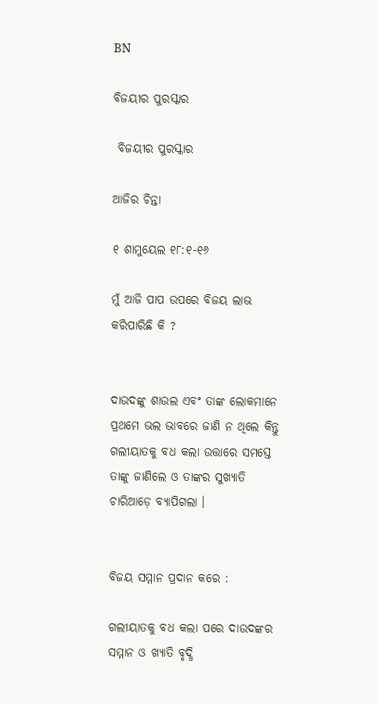BN

ବିଜୟୀର ପୁରସ୍କାର

 ବିଜୟୀର ପୁରସ୍କାର

ଆଜିର ଚିନ୍ତା

୧ ଶାମୁୟେଲ ୧୮:୧-୧୬

ମୁଁ ଆଜି ପାପ ଉପରେ ବିଜୟ ଲାଭ କରିପାରିଛି କି ?


ଦାଉଦଙ୍କୁ ଶାଉଲ ଏବଂ ତାଙ୍କ ଲୋକମାନେ ପ୍ରଥମେ ଭଲ ଭାବରେ ଜାଣି ନ ଥିଲେ କିନ୍ତୁ ଗଲୀୟାତକୁ ବଧ କଲା ଉତ୍ତାରେ ସମସ୍ତେ ତାଙ୍କୁ ଜାଣିଲେ ଓ ତାଙ୍କର ସୁଖ୍ୟାତି ଚାରିଆଡ଼େ ବ୍ୟାପିଗଲା ।


ବିଜୟ ସମ୍ମାନ ପ୍ରଦାନ କରେ :

ଗଲୀୟାତକୁ ବଧ କଲା ପରେ ଦାଉଦଙ୍କର ସମ୍ମାନ ଓ ଖ୍ୟାତି ବୃଦ୍ଧି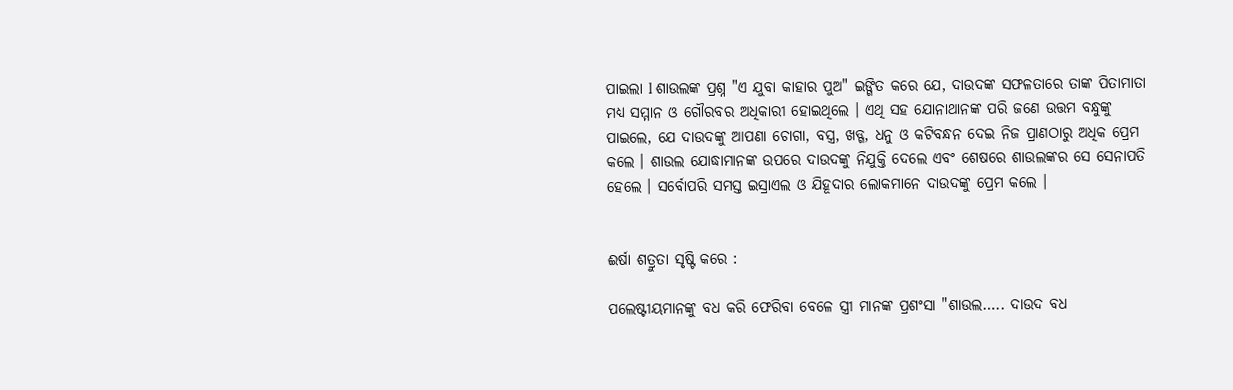ପାଇଲା l ଶାଉଲଙ୍କ ପ୍ରଶ୍ନ "ଏ ଯୁବା କାହାର ପୁଅ" ଇଙ୍ଗିତ କରେ ଯେ, ଦାଉଦଙ୍କ ସଫଳତାରେ ତାଙ୍କ ପିତାମାତା ମଧ୍ୟ ସମ୍ମାନ ଓ ଗୌରବର ଅଧିକାରୀ ହୋଇଥିଲେ । ଏଥି ସହ ଯୋନାଥାନଙ୍କ ପରି ଜଣେ ଉତ୍ତମ ବନ୍ଧୁଙ୍କୁ ପାଇଲେ, ଯେ ଦାଉଦଙ୍କୁ ଆପଣା ଚୋଗା, ବସ୍ତ୍ର, ଖଡ୍ଗ, ଧନୁ ଓ କଟିବନ୍ଧନ ଦେଇ ନିଜ ପ୍ରାଣଠାରୁ ଅଧିକ ପ୍ରେମ କଲେ । ଶାଉଲ ଯୋଦ୍ଧାମାନଙ୍କ ଉପରେ ଦାଉଦଙ୍କୁ ନିଯୁକ୍ତି ଦେଲେ ଏବଂ ଶେଷରେ ଶାଉଲଙ୍କର ସେ ସେନାପତି ହେଲେ । ସର୍ବୋପରି ସମସ୍ତ ଇସ୍ରାଏଲ ଓ ଯିହୂଦାର ଲୋକମାନେ ଦାଉଦଙ୍କୁ ପ୍ରେମ କଲେ ।


ଈର୍ଷା ଶତ୍ରୁତା ସୃଷ୍ଟି କରେ :

ପଲେଷ୍ଟୀୟମାନଙ୍କୁ ବଧ କରି ଫେରିବା ବେଳେ ସ୍ତ୍ରୀ ମାନଙ୍କ ପ୍ରଶଂସା "ଶାଉଲ….. ଦାଉଦ ବଧ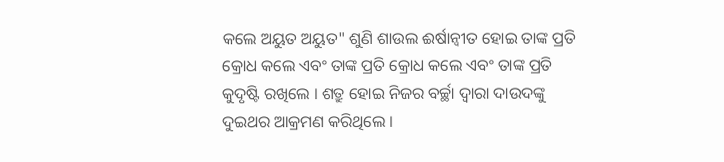କଲେ ଅୟୁତ ଅୟୁତ" ଶୁଣି ଶାଉଲ ଈର୍ଷାନ୍ଵୀତ ହୋଇ ତାଙ୍କ ପ୍ରତି କ୍ରୋଧ କଲେ ଏବଂ ତାଙ୍କ ପ୍ରତି କ୍ରୋଧ କଲେ ଏବଂ ତାଙ୍କ ପ୍ରତି କୁଦୃଷ୍ଟି ରଖିଲେ । ଶତ୍ରୁ ହୋଇ ନିଜର ବର୍ଚ୍ଛା ଦ୍ଵାରା ଦାଉଦଙ୍କୁ ଦୁଇଥର ଆକ୍ରମଣ କରିଥିଲେ ।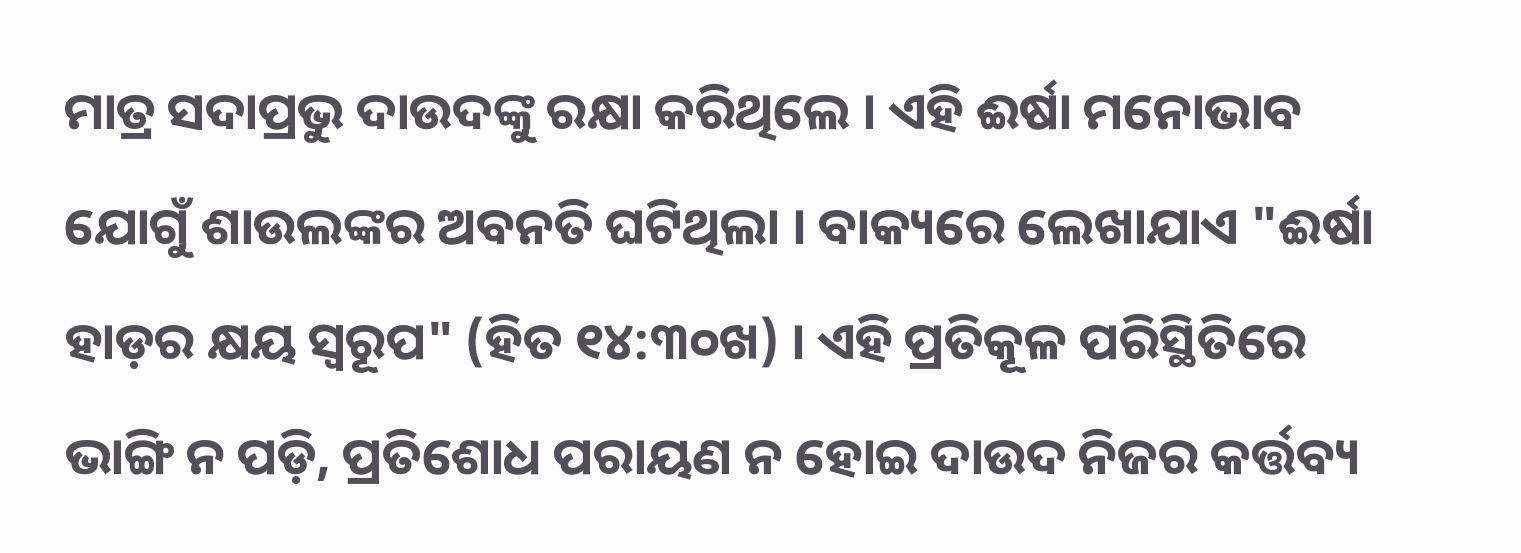ମାତ୍ର ସଦାପ୍ରଭୁ ଦାଉଦଙ୍କୁ ରକ୍ଷା କରିଥିଲେ । ଏହି ଈର୍ଷା ମନୋଭାବ ଯୋଗୁଁ ଶାଉଲଙ୍କର ଅବନତି ଘଟିଥିଲା । ବାକ୍ୟରେ ଲେଖାଯାଏ "ଈର୍ଷା ହାଡ଼ର କ୍ଷୟ ସ୍ଵରୂପ" (ହିତ ୧୪:୩୦ଖ) । ଏହି ପ୍ରତିକୂଳ ପରିସ୍ଥିତିରେ ଭାଙ୍ଗି ନ ପଡ଼ି, ପ୍ରତିଶୋଧ ପରାୟଣ ନ ହୋଇ ଦାଉଦ ନିଜର କର୍ତ୍ତବ୍ୟ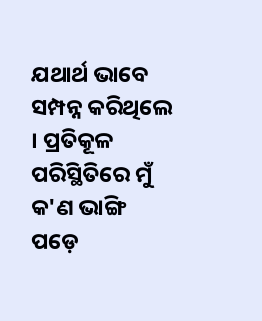ଯଥାର୍ଥ ଭାବେ ସମ୍ପନ୍ନ କରିଥିଲେ । ପ୍ରତିକୂଳ ପରିସ୍ଥିତିରେ ମୁଁ କ'ଣ ଭାଙ୍ଗି ପଡ଼େ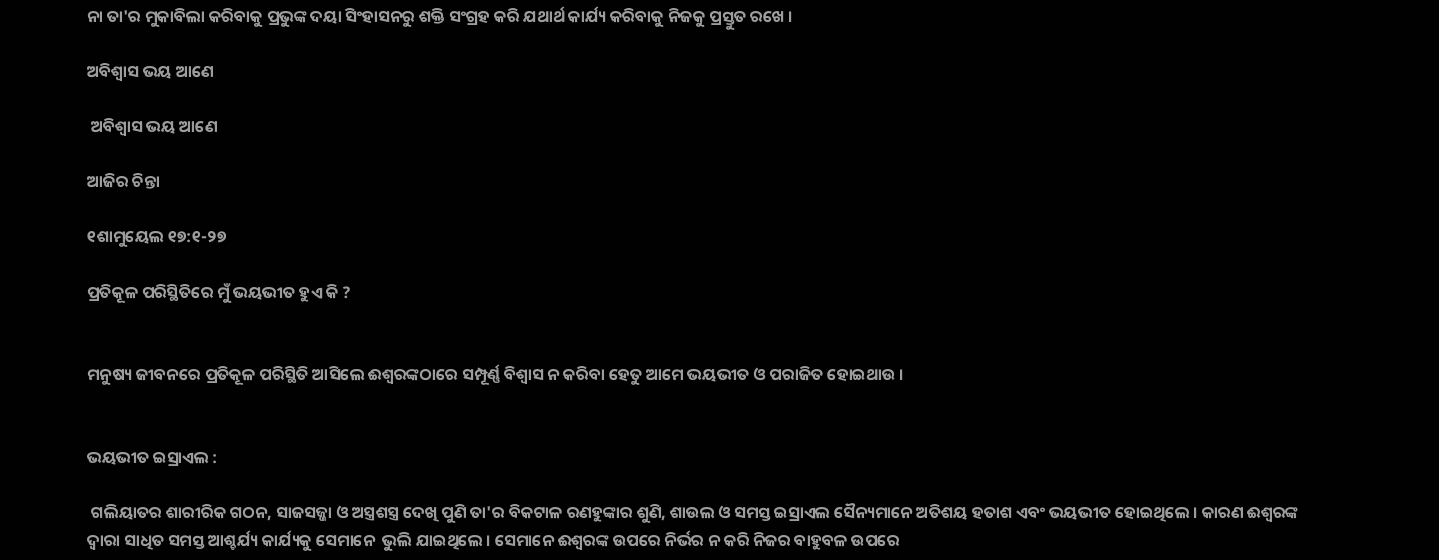ନା ତା'ର ମୁକାବିଲା କରିବାକୁ ପ୍ରଭୁଙ୍କ ଦୟା ସିଂହାସନରୁ ଶକ୍ତି ସଂଗ୍ରହ କରି ଯଥାର୍ଥ କାର୍ଯ୍ୟ କରିବାକୁ ନିଜକୁ ପ୍ରସ୍ତୁତ ରଖେ ।

ଅବିଶ୍ବାସ ଭୟ ଆଣେ

 ଅବିଶ୍ବାସ ଭୟ ଆଣେ

ଆଜିର ଚିନ୍ତା

୧ଶାମୁୟେଲ ୧୭:୧-୨୭

ପ୍ରତିକୂଳ ପରିସ୍ଥିତିରେ ମୁଁ ଭୟଭୀତ ହୁଏ କି ?


ମନୁଷ୍ୟ ଜୀବନରେ ପ୍ରତିକୂଳ ପରିସ୍ଥିତି ଆସିଲେ ଈଶ୍ୱରଙ୍କଠାରେ ସମ୍ପୂର୍ଣ୍ଣ ବିଶ୍ଵାସ ନ କରିବା ହେତୁ ଆମେ ଭୟଭୀତ ଓ ପରାଜିତ ହୋଇଥାଉ ।


ଭୟଭୀତ ଇସ୍ରାଏଲ :

 ଗଲିୟାତର ଶାରୀରିକ ଗଠନ, ସାଜସଜ୍ଜା ଓ ଅସ୍ତ୍ରଶସ୍ତ୍ର ଦେଖି ପୁଣି ତା'ର ବିକଟାଳ ରଣହୁଙ୍କାର ଶୁଣି, ଶାଉଲ ଓ ସମସ୍ତ ଇସ୍ରାଏଲ ସୈନ୍ୟମାନେ ଅତିଶୟ ହତାଶ ଏବଂ ଭୟଭୀତ ହୋଇଥିଲେ । କାରଣ ଈଶ୍ୱରଙ୍କ ଦ୍ଵାରା ସାଧିତ ସମସ୍ତ ଆଶ୍ଚର୍ଯ୍ୟ କାର୍ଯ୍ୟକୁ ସେମାନେ  ଭୁଲି ଯାଇଥିଲେ । ସେମାନେ ଈଶ୍ୱରଙ୍କ ଉପରେ ନିର୍ଭର ନ କରି ନିଜର ବାହୁବଳ ଉପରେ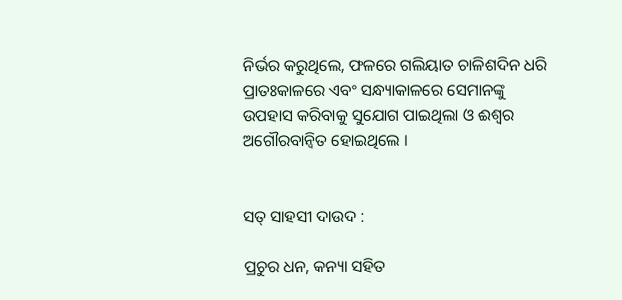ନିର୍ଭର କରୁଥିଲେ, ଫଳରେ ଗଲିୟାତ ଚାଳିଶଦିନ ଧରି ପ୍ରାତଃକାଳରେ ଏବଂ ସନ୍ଧ୍ୟାକାଳରେ ସେମାନଙ୍କୁ ଉପହାସ କରିବାକୁ ସୁଯୋଗ ପାଇଥିଲା ଓ ଈଶ୍ଵର ଅଗୌରବାନ୍ଵିତ ହୋଇଥିଲେ ।


ସତ୍ ସାହସୀ ଦାଉଦ :

ପ୍ରଚୁର ଧନ, କନ୍ୟା ସହିତ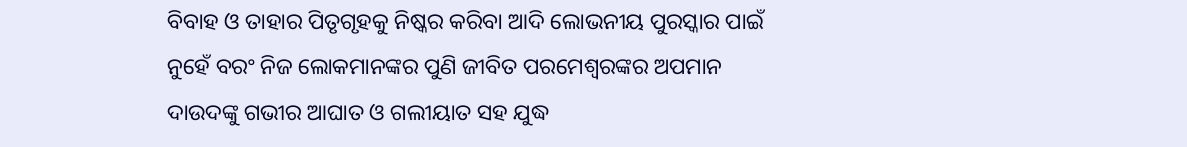ବିବାହ ଓ ତାହାର ପିତୃଗୃହକୁ ନିଷ୍କର କରିବା ଆଦି ଲୋଭନୀୟ ପୁରସ୍କାର ପାଇଁ ନୁହେଁ ବରଂ ନିଜ ଲୋକମାନଙ୍କର ପୁଣି ଜୀବିତ ପରମେଶ୍ୱରଙ୍କର ଅପମାନ ଦାଉଦଙ୍କୁ ଗଭୀର ଆଘାତ ଓ ଗଲୀୟାତ ସହ ଯୁଦ୍ଧ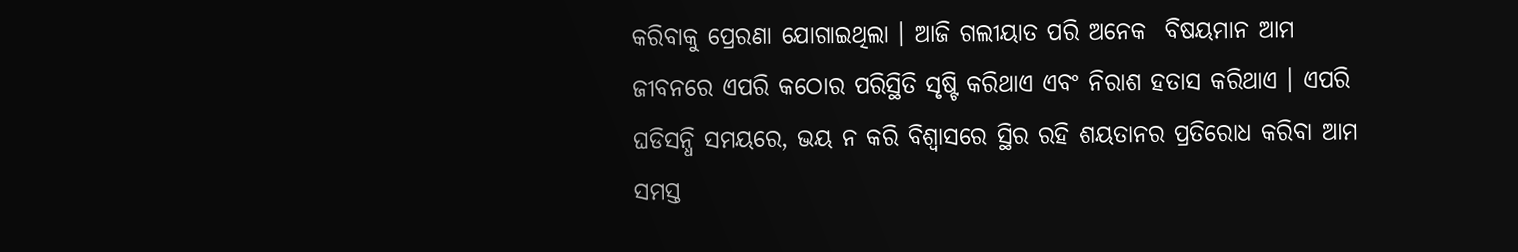କରିବାକୁ ପ୍ରେରଣା ଯୋଗାଇଥିଲା । ଆଜି ଗଲୀୟାତ ପରି ଅନେକ  ବିଷୟମାନ ଆମ ଜୀବନରେ ଏପରି କଠୋର ପରିସ୍ଥିତି ସୃଷ୍ଟି କରିଥାଏ ଏବଂ ନିରାଶ ହତାସ କରିଥାଏ । ଏପରି ଘଡିସନ୍ଧି ସମୟରେ, ଭୟ ନ କରି ବିଶ୍ଵାସରେ ସ୍ଥିର ରହି ଶୟତାନର ପ୍ରତିରୋଧ କରିବା ଆମ ସମସ୍ତ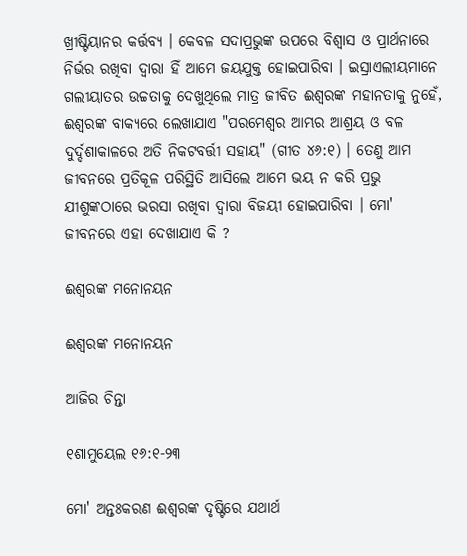ଖ୍ରୀଷ୍ଟିୟାନର କର୍ତ୍ତବ୍ୟ । କେବଳ ସଦାପ୍ରଭୁଙ୍କ ଉପରେ ବିଶ୍ଵାସ ଓ ପ୍ରାର୍ଥନାରେ ନିର୍ଭର ରଖିବା ଦ୍ଵାରା ହିଁ ଆମେ ଜୟଯୁକ୍ତ ହୋଇପାରିବା । ଇସ୍ରାଏଲୀୟମାନେ ଗଲୀୟାତର ଉଚ୍ଚତାକୁ ଦେଖୁଥିଲେ ମାତ୍ର ଜୀବିତ ଈଶ୍ୱରଙ୍କ ମହାନତାକୁ ନୁହେଁ, ଈଶ୍ୱରଙ୍କ ବାକ୍ୟରେ ଲେଖାଯାଏ "ପରମେଶ୍ୱର ଆମ୍ଭର ଆଶ୍ରୟ ଓ ବଳ ଦୁର୍ଦ୍ଦଶାକାଳରେ ଅତି ନିକଟବର୍ତ୍ତୀ ସହାୟ" (ଗୀତ ୪୬:୧) । ତେଣୁ ଆମ ଜୀବନରେ ପ୍ରତିକୂଳ ପରିସ୍ଥିତି ଆସିଲେ ଆମେ ଭୟ ନ କରି ପ୍ରଭୁ ଯୀଶୁଙ୍କଠାରେ ଭରସା ରଖିବା ଦ୍ଵାରା ବିଜୟୀ ହୋଇପାରିବା । ମୋ' ଜୀବନରେ ଏହା ଦେଖାଯାଏ କି ?

ଈଶ୍ୱରଙ୍କ ମନୋନୟନ

ଈଶ୍ୱରଙ୍କ ମନୋନୟନ

ଆଜିର ଚିନ୍ତା

୧ଶାମୁୟେଲ ୧୬:୧-୨୩

ମୋ' ଅନ୍ତଃକରଣ ଈଶ୍ୱରଙ୍କ ଦୃଷ୍ଟିରେ ଯଥାର୍ଥ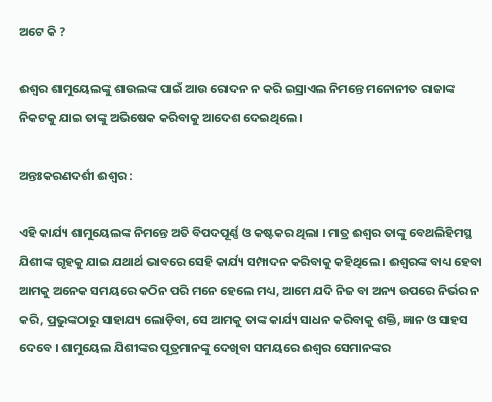ଅଟେ କି ?

ଈଶ୍ଵର ଶାମୁୟେଲଙ୍କୁ ଶାଉଲଙ୍କ ପାଇଁ ଆଉ ରୋଦନ ନ କରି ଇସ୍ରାଏଲ ନିମନ୍ତେ ମନୋନୀତ ରାଜାଙ୍କ ନିକଟକୁ ଯାଇ ତାଙ୍କୁ ଅଭିଷେକ କରିବାକୁ ଆଦେଶ ଦେଇଥିଲେ ।

ଅନ୍ତଃକରଣଦର୍ଶୀ ଈଶ୍ଵର :

ଏହି କାର୍ଯ୍ୟ ଶାମୁୟେଲଙ୍କ ନିମନ୍ତେ ଅତି ବିପଦପୂର୍ଣ୍ଣ ଓ କଷ୍ଟକର ଥିଲା । ମାତ୍ର ଈଶ୍ଵର ତାଙ୍କୁ ବେଥଲିହିମସ୍ଥ ଯିଶୀଙ୍କ ଗୃହକୁ ଯାଇ ଯଥାର୍ଥ ଭାବରେ ସେହି କାର୍ଯ୍ୟ ସମ୍ପାଦନ କରିବାକୁ କହିଥିଲେ । ଈଶ୍ୱରଙ୍କ ବାଧ୍ୟ ହେବା ଆମକୁ ଅନେକ ସମୟରେ କଠିନ ପରି ମନେ ହେଲେ ମଧ୍ୟ, ଆମେ ଯଦି ନିଜ ବା ଅନ୍ୟ ଉପରେ ନିର୍ଭର ନ କରି, ପ୍ରଭୁଙ୍କଠାରୁ ସାହାଯ୍ୟ ଲୋଡ଼ିବା, ସେ ଆମକୁ ତାଙ୍କ କାର୍ଯ୍ୟ ସାଧନ କରିବାକୁ ଶକ୍ତି, ଜ୍ଞାନ ଓ ସାହସ ଦେବେ । ଶାମୁୟେଲ ଯିଶୀଙ୍କର ପୂତ୍ରମାନଙ୍କୁ ଦେଖିବା ସମୟରେ ଈଶ୍ଵର ସେମାନଙ୍କର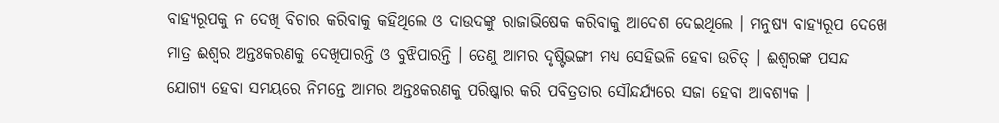ବାହ୍ୟରୂପକୁ ନ ଦେଖି ବିଚାର କରିବାକୁ କହିଥିଲେ ଓ ଦାଉଦଙ୍କୁ ରାଜାଭିଷେକ କରିବାକୁ ଆଦେଶ ଦେଇଥିଲେ । ମନୁଷ୍ୟ ବାହ୍ୟରୂପ ଦେଖେ ମାତ୍ର ଈଶ୍ଵର ଅନ୍ତଃକରଣକୁ ଦେଖିପାରନ୍ତି ଓ ବୁଝିପାରନ୍ତି । ତେଣୁ ଆମର ଦୃଷ୍ଟିଭଙ୍ଗୀ ମଧ୍ୟ ସେହିଭଳି ହେବା ଉଚିତ୍ । ଈଶ୍ୱରଙ୍କ ପସନ୍ଦ ଯୋଗ୍ୟ ହେବା ସମୟରେ ନିମନ୍ତେ ଆମର ଅନ୍ତଃକରଣକୁ ପରିଷ୍କାର କରି ପବିତ୍ରତାର ସୌନ୍ଦର୍ଯ୍ୟରେ ସଜା ହେବା ଆବଶ୍ୟକ ।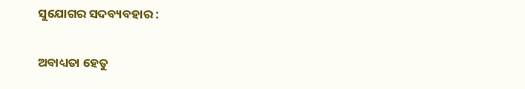ସୁଯୋଗର ସଦବ୍ୟବହାର :

ଅବାଧ୍ୟତା ହେତୁ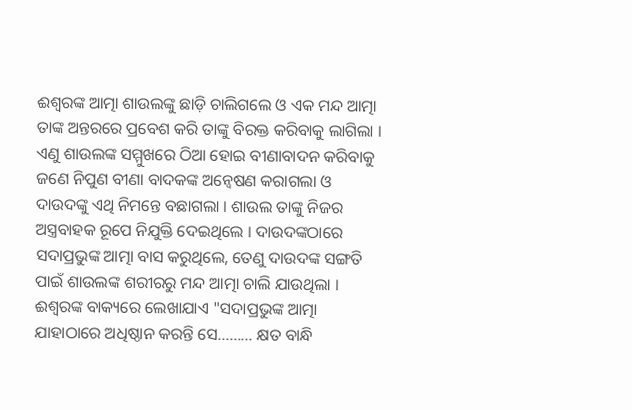ଈଶ୍ୱରଙ୍କ ଆତ୍ମା ଶାଉଲଙ୍କୁ ଛାଡ଼ି ଚାଲିଗଲେ ଓ ଏକ ମନ୍ଦ ଆତ୍ମା ତାଙ୍କ ଅନ୍ତରରେ ପ୍ରବେଶ କରି ତାଙ୍କୁ ବିରକ୍ତ କରିବାକୁ ଲାଗିଲା । ଏଣୁ ଶାଉଲଙ୍କ ସମ୍ମୁଖରେ ଠିଆ ହୋଇ ବୀଣାବାଦନ କରିବାକୁ ଜଣେ ନିପୁଣ ବୀଣା ବାଦକଙ୍କ ଅନ୍ୱେଷଣ କରାଗଲା ଓ ଦାଉଦଙ୍କୁ ଏଥି ନିମନ୍ତେ ବଛାଗଲା । ଶାଉଲ ତାଙ୍କୁ ନିଜର ଅସ୍ତ୍ରବାହକ ରୂପେ ନିଯୁକ୍ତି ଦେଇଥିଲେ । ଦାଉଦଙ୍କଠାରେ ସଦାପ୍ରଭୁଙ୍କ ଆତ୍ମା ବାସ କରୁଥିଲେ, ତେଣୁ ଦାଉଦଙ୍କ ସଙ୍ଗତି ପାଇଁ ଶାଉଲଙ୍କ ଶରୀରରୁ ମନ୍ଦ ଆତ୍ମା ଚାଲି ଯାଉଥିଲା । ଈଶ୍ୱରଙ୍କ ବାକ୍ୟରେ ଲେଖାଯାଏ "ସଦାପ୍ରଭୁଙ୍କ ଆତ୍ମା ଯାହାଠାରେ ଅଧିଷ୍ଠାନ କରନ୍ତି ସେ……... କ୍ଷତ ବାନ୍ଧି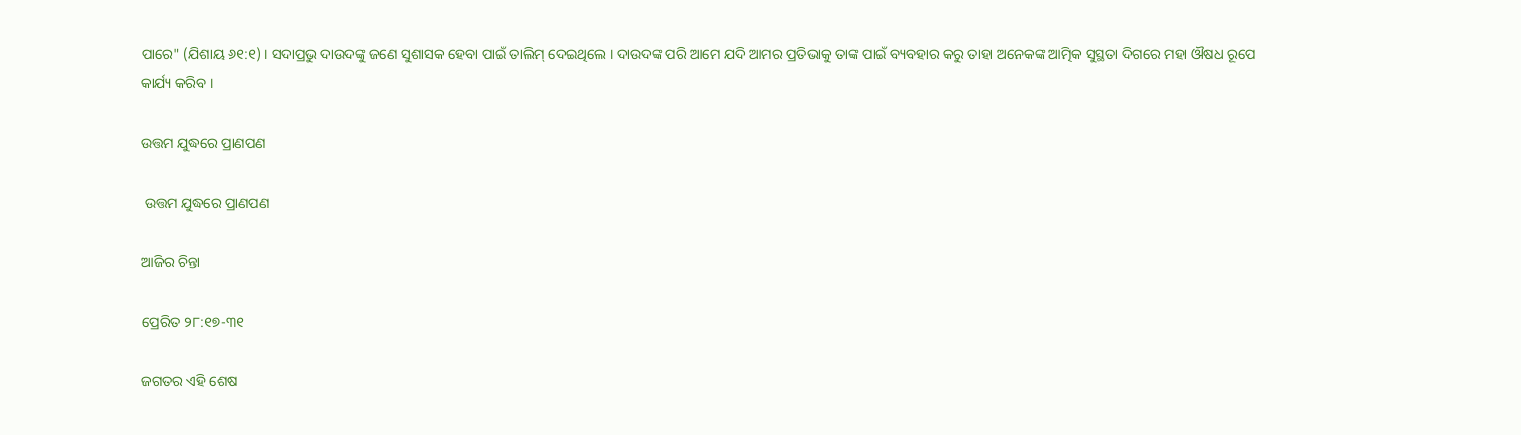ପାରେ" (ଯିଶାୟ ୬୧:୧) । ସଦାପ୍ରଭୁ ଦାଉଦଙ୍କୁ ଜଣେ ସୁଶାସକ ହେବା ପାଇଁ ତାଲିମ୍ ଦେଇଥିଲେ । ଦାଉଦଙ୍କ ପରି ଆମେ ଯଦି ଆମର ପ୍ରତିଭାକୁ ତାଙ୍କ ପାଇଁ ବ୍ୟବହାର କରୁ ତାହା ଅନେକଙ୍କ ଆତ୍ମିକ ସୁସ୍ଥତା ଦିଗରେ ମହା ଔଷଧ ରୂପେ କାର୍ଯ୍ୟ କରିବ ।

ଉତ୍ତମ ଯୁଦ୍ଧରେ ପ୍ରାଣପଣ

 ଉତ୍ତମ ଯୁଦ୍ଧରେ ପ୍ରାଣପଣ

ଆଜିର ଚିନ୍ତା

ପ୍ରେରିତ ୨୮:୧୭-୩୧

ଜଗତର ଏହି ଶେଷ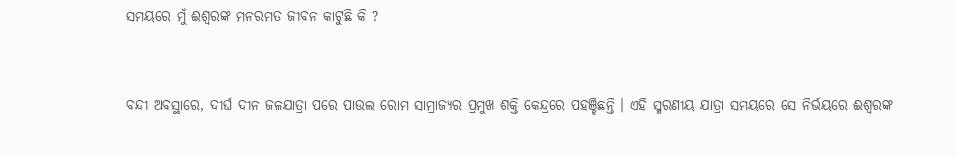ସମୟରେ ମୁଁ ଈଶ୍ୱରଙ୍କ ମନରମତ ଜୀବନ କାଟୁଛି କି ?


ବନ୍ଦୀ ଅବସ୍ଥାରେ, ଦୀର୍ଘ ଦୀନ ଜଳଯାତ୍ରା ପରେ ପାଉଲ ରୋମ ସାମ୍ରାଜ୍ୟର ପ୍ରମୁଖ ଶକ୍ତି କେନ୍ଦ୍ରରେ ପହଞ୍ଚିଛନ୍ତି । ଏହି ସ୍ମରଣୀୟ ଯାତ୍ରା ସମୟରେ ସେ ନିର୍ଭୟରେ ଈଶ୍ୱରଙ୍କ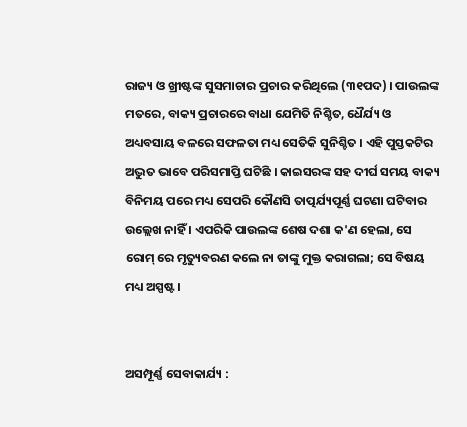ରାଜ୍ୟ ଓ ଖ୍ରୀଷ୍ଟଙ୍କ ସୁସମାଚାର ପ୍ରଚାର କରିଥିଲେ (୩୧ପଦ) । ପାଉଲଙ୍କ ମତରେ, ବାକ୍ୟ ପ୍ରଚାରରେ ବାଧା ଯେମିତି ନିଶ୍ଚିତ, ଧୈର୍ଯ୍ୟ ଓ ଅଧ୍ୟବସାୟ ବଳରେ ସଫଳତା ମଧ୍ୟ ସେତିକି ସୁନିଶ୍ଚିତ । ଏହି ପୁସ୍ତକଟିର ଅଦ୍ଭୁତ ଭାବେ ପରିସମାପ୍ତି ଘଟିଛି । କାଇସରଙ୍କ ସହ ଦୀର୍ଘ ସମୟ ବାକ୍ୟ ବିନିମୟ ପରେ ମଧ୍ୟ ସେପରି କୌଣସି ତାତ୍ପର୍ଯ୍ୟପୂର୍ଣ୍ଣ ଘଟଣା ଘଟିବାର ଉଲ୍ଲେଖ ନାହିଁ । ଏପରିକି ପାଉଲଙ୍କ ଶେଷ ଦଶା କ'ଣ ହେଲା, ସେ ରୋମ୍ ରେ ମୃତ୍ୟୁବରଣ କଲେ ନା ତାଙ୍କୁ ମୁକ୍ତ କରାଗଲା; ସେ ବିଷୟ ମଧ୍ୟ ଅସ୍ପଷ୍ଟ ।


ଅସମ୍ପୂର୍ଣ୍ଣ ସେବାକାର୍ଯ୍ୟ :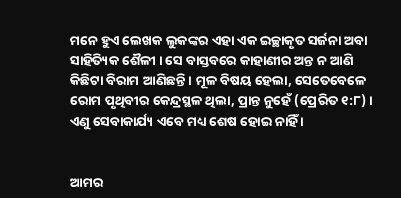ମନେ ହୁଏ ଲେଖକ ଲୁକଙ୍କର ଏହା ଏକ ଇଚ୍ଛାକୃତ ସର୍ଜନା ଅବା ସାହିତ୍ୟିକ ଶୈଳୀ । ସେ ବାସ୍ତବରେ କାହାଣୀର ଅନ୍ତ ନ ଆଣି କିଛିଟା ବିରାମ ଆଣିଛନ୍ତି । ମୂଳ ବିଷୟ ହେଲା, ସେତେବେଳେ ରୋମ ପୃଥିବୀର କେନ୍ଦ୍ରସ୍ଥଳ ଥିଲା, ପ୍ରାନ୍ତ ନୁହେଁ (ପ୍ରେରିତ ୧:୮) । ଏଣୁ ସେବାକାର୍ଯ୍ୟ ଏବେ ମଧ୍ୟ ଶେଷ ହୋଇ ନାହିଁ ।


ଆମର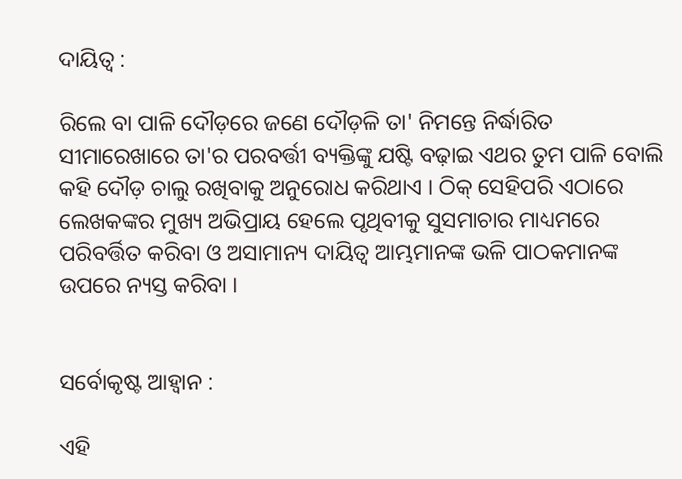ଦାୟିତ୍ବ :

ରିଲେ ବା ପାଳି ଦୌଡ଼ରେ ଜଣେ ଦୌଡ଼ଳି ତା' ନିମନ୍ତେ ନିର୍ଦ୍ଧାରିତ ସୀମାରେଖାରେ ତା'ର ପରବର୍ତ୍ତୀ ବ୍ୟକ୍ତିଙ୍କୁ ଯଷ୍ଟି ବଢ଼ାଇ ଏଥର ତୁମ ପାଳି ବୋଲି କହି ଦୌଡ଼ ଚାଲୁ ରଖିବାକୁ ଅନୁରୋଧ କରିଥାଏ । ଠିକ୍ ସେହିପରି ଏଠାରେ ଲେଖକଙ୍କର ମୁଖ୍ୟ ଅଭିପ୍ରାୟ ହେଲେ ପୃଥିବୀକୁ ସୁସମାଚାର ମାଧ୍ୟମରେ ପରିବର୍ତ୍ତିତ କରିବା ଓ ଅସାମାନ୍ୟ ଦାୟିତ୍ବ ଆମ୍ଭମାନଙ୍କ ଭଳି ପାଠକମାନଙ୍କ ଉପରେ ନ୍ୟସ୍ତ କରିବା ।


ସର୍ବୋକୃଷ୍ଟ ଆହ୍ଵାନ :

ଏହି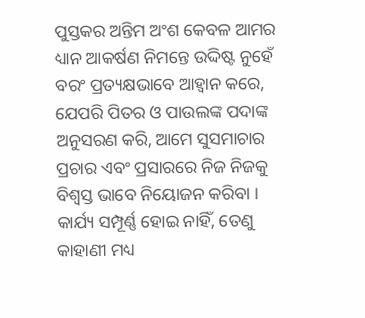ପୁସ୍ତକର ଅନ୍ତିମ ଅଂଶ କେବଳ ଆମର ଧ୍ୟାନ ଆକର୍ଷଣ ନିମନ୍ତେ ଉଦ୍ଦିଷ୍ଟ ନୁହେଁ ବରଂ ପ୍ରତ୍ୟକ୍ଷଭାବେ ଆହ୍ଵାନ କରେ, ଯେପରି ପିତର ଓ ପାଉଲଙ୍କ ପଦାଙ୍କ ଅନୁସରଣ କରି, ଆମେ ସୁସମାଚାର ପ୍ରଚାର ଏବଂ ପ୍ରସାରରେ ନିଜ ନିଜକୁ ବିଶ୍ଵସ୍ତ ଭାବେ ନିୟୋଜନ କରିବା । କାର୍ଯ୍ୟ ସମ୍ପୂର୍ଣ୍ଣ ହୋଇ ନାହିଁ, ତେଣୁ କାହାଣୀ ମଧ୍ୟ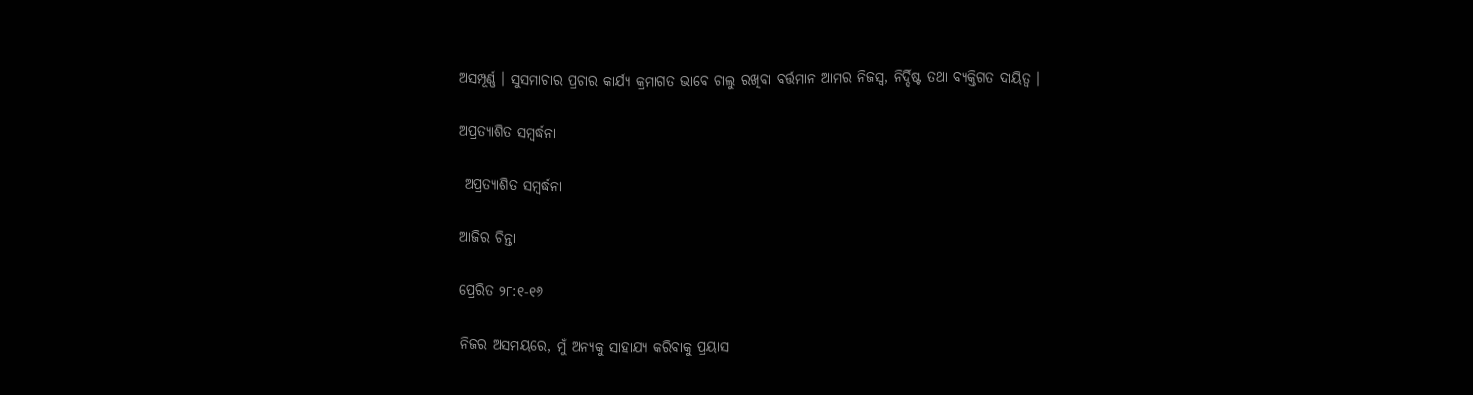ଅସମ୍ପୂର୍ଣ୍ଣ । ସୁସମାଚାର ପ୍ରଚାର କାର୍ଯ୍ୟ କ୍ରମାଗତ ଭାବେ ଚାଲୁ ରଖିବା ବର୍ତ୍ତମାନ ଆମର ନିଜସ୍ଵ, ନିର୍ଦ୍ଦିଷ୍ଟ ତଥା ବ୍ୟକ୍ତିଗତ ଦାୟିତ୍ବ ।

ଅପ୍ରତ୍ୟାଶିତ ସମ୍ବର୍ଦ୍ଧନା

 ଅପ୍ରତ୍ୟାଶିତ ସମ୍ବର୍ଦ୍ଧନା

ଆଜିର ଚିନ୍ତା

ପ୍ରେରିତ ୨୮:୧-୧୬

ନିଜର ଅସମୟରେ, ମୁଁ ଅନ୍ୟକୁ ସାହାଯ୍ୟ କରିବାକୁ ପ୍ରୟାସ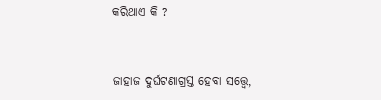କରିଥାଏ କି ?


ଜାହାଜ ଦୁର୍ଘଟଣାଗ୍ରସ୍ତ ହେବା ସତ୍ତ୍ବେ,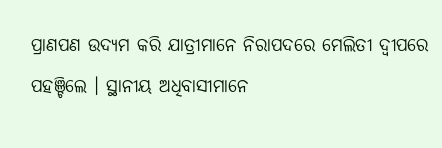ପ୍ରାଣପଣ ଉଦ୍ୟମ କରି ଯାତ୍ରୀମାନେ ନିରାପଦରେ ମେଲିତୀ ଦ୍ଵୀପରେ ପହଞ୍ଚିଲେ । ସ୍ଥାନୀୟ ଅଧିବାସୀମାନେ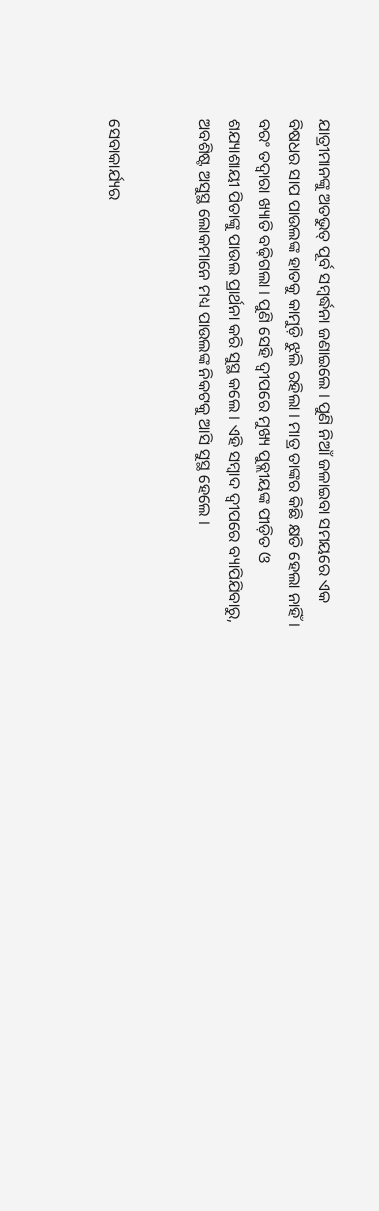ଯାତ୍ରୀମାନଙ୍କୁ ଅତଭୁତ୍ ପୂର୍ବ ସମ୍ବର୍ଦ୍ଧନା ଜଣାଇଲେ । ପୁଣି ନିଆଁ ଜଳାଇବା ସମୟରେ ଏକ ବିଷଧର ସାପ ପାଉଲଙ୍କ ହାତକୁ କାମୁଡ଼ି ଝୁଲି ରହିଲା । ମାତ୍ର ତାଙ୍କର କିଛି କ୍ଷତି ହେଲା ନାହିଁ । ବରଂ ତଦ୍ୱାରା ଖ୍ୟାତି ବଢ଼ିଗଲା । ପୁଣି ସେହି ଦ୍ଵୀପରେ ମୁଖ୍ୟ ପୁବ୍ଲୀୟଙ୍କ ପୀଡ଼ିତ ଓ ଶଯ୍ୟାଶାୟୀ ପିତାଙ୍କୁ ପାଉଲ ପ୍ରାର୍ଥନା କରି ସୁସ୍ଥ କଲେ । ଏହି ସମ୍ବାଦ ଦ୍ଵୀପରେ ବ୍ୟାପିଯିବାରୁ, ଅବଶିଷ୍ଟ ଅସୁସ୍ଥ ଲୋକମାନେ ମଧ୍ୟ ପାଉଲଙ୍କ ନିକଟକୁ ଆସି ସୁସ୍ଥ ହେଲେ ।


ସେବାକାର୍ଯ୍ୟର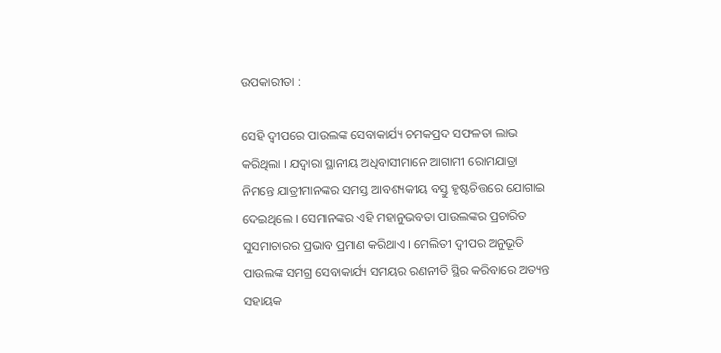ଉପକାରୀତା :

ସେହି ଦ୍ଵୀପରେ ପାଉଲଙ୍କ ସେବାକାର୍ଯ୍ୟ ଚମକପ୍ରଦ ସଫଳତା ଲାଭ କରିଥିଲା । ଯଦ୍ଵାରା ସ୍ଥାନୀୟ ଅଧିବାସୀମାନେ ଆଗାମୀ ରୋମଯାତ୍ରା ନିମନ୍ତେ ଯାତ୍ରୀମାନଙ୍କର ସମସ୍ତ ଆବଶ୍ୟକୀୟ ବସ୍ତୁ ହୃଷ୍ଟଚିତ୍ତରେ ଯୋଗାଇ ଦେଇଥିଲେ । ସେମାନଙ୍କର ଏହି ମହାନୁଭବତା ପାଉଲଙ୍କର ପ୍ରଚାରିତ ସୁସମାଚାରର ପ୍ରଭାବ ପ୍ରମାଣ କରିଥାଏ । ମେଲିତୀ ଦ୍ୱୀପର ଅନୁଭୂତି ପାଉଲଙ୍କ ସମଗ୍ର ସେବାକାର୍ଯ୍ୟ ସମୟର ରଣନୀତି ସ୍ଥିର କରିବାରେ ଅତ୍ୟନ୍ତ ସହାୟକ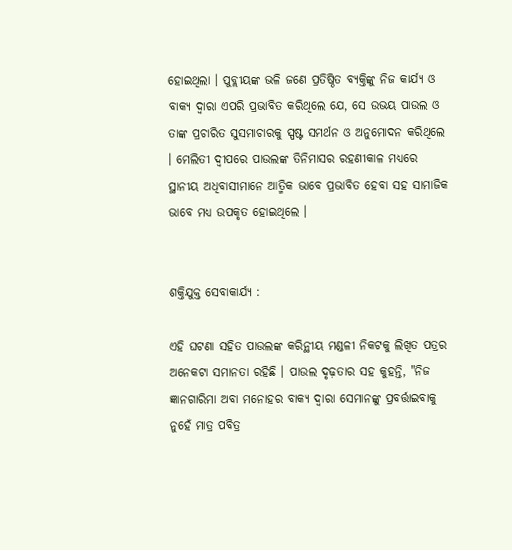ହୋଇଥିଲା । ପୁବ୍ଲୀୟଙ୍କ ଭଳି ଜଣେ ପ୍ରତିଷ୍ଠିତ ବ୍ୟକ୍ତିଙ୍କୁ ନିଜ କାର୍ଯ୍ୟ ଓ ବାକ୍ୟ ଦ୍ଵାରା ଏପରି ପ୍ରଭାବିତ କରିଥିଲେ ଯେ, ସେ ଉଭୟ ପାଉଲ ଓ ତାଙ୍କ ପ୍ରଚାରିତ ସୁସମାଚାରକୁ ସ୍ପଷ୍ଟ ସମର୍ଥନ ଓ ଅନୁମୋଦନ କରିଥିଲେ । ମେଲିତୀ ଦ୍ୱୀପରେ ପାଉଲଙ୍କ ତିନିମାସର ରହଣୀକାଳ ମଧ୍ୟରେ ସ୍ଥାନୀୟ ଅଧିବାସୀମାନେ ଆତ୍ମିକ ଭାବେ ପ୍ରଭାବିତ ହେବା ସହ ସାମାଜିକ ଭାବେ ମଧ୍ୟ ଉପକୃତ ହୋଇଥିଲେ ।


ଶକ୍ତିଯୁକ୍ତ ସେବାକାର୍ଯ୍ୟ :

ଏହି ଘଟଣା ସହିତ ପାଉଲଙ୍କ କରିନ୍ଥୀୟ ମଣ୍ଡଳୀ ନିକଟକୁ ଲିଖିତ ପତ୍ରର ଅନେକଟା ସମାନତା ରହିଛି । ପାଉଲ ଦୃଢ଼ତାର ସହ କୁହନ୍ତି, "ନିଜ ଜ୍ଞାନଗାରିମା ଅବା ମନୋହର ବାକ୍ୟ ଦ୍ଵାରା ସେମାନଙ୍କୁ ପ୍ରବର୍ତ୍ତାଇବାକୁ ନୁହେଁ ମାତ୍ର ପବିତ୍ର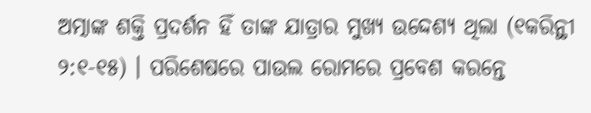ଅତ୍ମାଙ୍କ ଶକ୍ତି ପ୍ରଦର୍ଶନ ହିଁ ତାଙ୍କ ଯାତ୍ରାର ମୁଖ୍ୟ ଉଦ୍ଦେଶ୍ୟ ଥିଲା (୧କରିନ୍ଥୀ ୨:୧-୧୫) । ପରିଶେଷରେ ପାଉଲ ରୋମରେ ପ୍ରବେଶ କରନ୍ତେ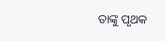ତାଙ୍କୁ ପୃଥକ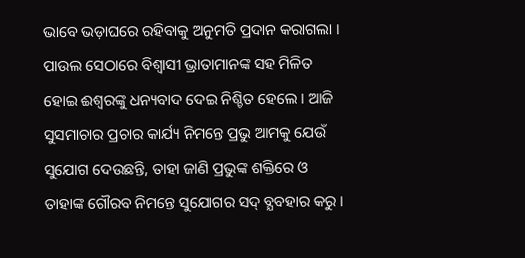ଭାବେ ଭଡ଼ାଘରେ ରହିବାକୁ ଅନୁମତି ପ୍ରଦାନ କରାଗଲା । ପାଉଲ ସେଠାରେ ବିଶ୍ବାସୀ ଭ୍ରାତାମାନଙ୍କ ସହ ମିଳିତ ହୋଇ ଈଶ୍ୱରଙ୍କୁ ଧନ୍ୟବାଦ ଦେଇ ନିଶ୍ଚିତ ହେଲେ । ଆଜି ସୁସମାଚାର ପ୍ରଚାର କାର୍ଯ୍ୟ ନିମନ୍ତେ ପ୍ରଭୁ ଆମକୁ ଯେଉଁ ସୁଯୋଗ ଦେଉଛନ୍ତି, ତାହା ଜାଣି ପ୍ରଭୁଙ୍କ ଶକ୍ତିରେ ଓ ତାହାଙ୍କ ଗୌରବ ନିମନ୍ତେ ସୁଯୋଗର ସଦ୍ ବ୍ଯବହାର କରୁ ।